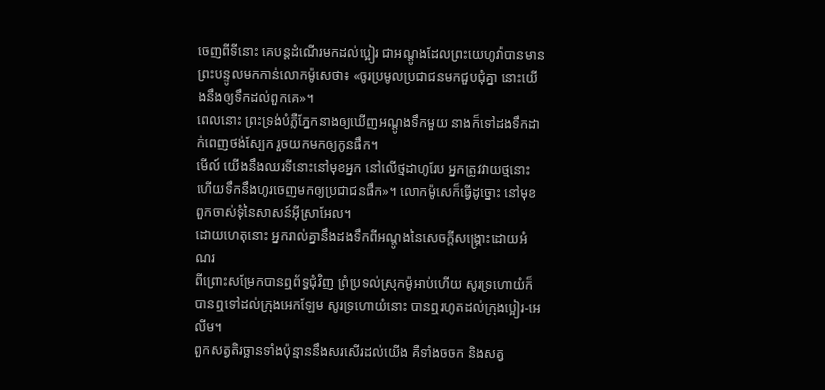ចេញពីទីនោះ គេបន្តដំណើរមកដល់ប្អៀរ ជាអណ្តូងដែលព្រះយេហូវ៉ាបានមានព្រះបន្ទូលមកកាន់លោកម៉ូសេថា៖ «ចូរប្រមូលប្រជាជនមកជួបជុំគ្នា នោះយើងនឹងឲ្យទឹកដល់ពួកគេ»។
ពេលនោះ ព្រះទ្រង់បំភ្លឺភ្នែកនាងឲ្យឃើញអណ្តូងទឹកមួយ នាងក៏ទៅដងទឹកដាក់ពេញថង់ស្បែក រួចយកមកឲ្យកូនផឹក។
មើល៍ យើងនឹងឈរទីនោះនៅមុខអ្នក នៅលើថ្មដាហូរែប អ្នកត្រូវវាយថ្មនោះ ហើយទឹកនឹងហូរចេញមកឲ្យប្រជាជនផឹក»។ លោកម៉ូសេក៏ធ្វើដូច្នោះ នៅមុខពួកចាស់ទុំនៃសាសន៍អ៊ីស្រាអែល។
ដោយហេតុនោះ អ្នករាល់គ្នានឹងដងទឹកពីអណ្តូងនៃសេចក្ដីសង្គ្រោះដោយអំណរ
ពីព្រោះសម្រែកបានឮព័ទ្ធជុំវិញ ព្រំប្រទល់ស្រុកម៉ូអាប់ហើយ សូរទ្រហោយំក៏បានឮទៅដល់ក្រុងអេកឡែម សូរទ្រហោយំនោះ បានឮរហូតដល់ក្រុងប្អៀរ-អេលីម។
ពួកសត្វតិរច្ឆានទាំងប៉ុន្មាននឹងសរសើរដល់យើង គឺទាំងចចក និងសត្វ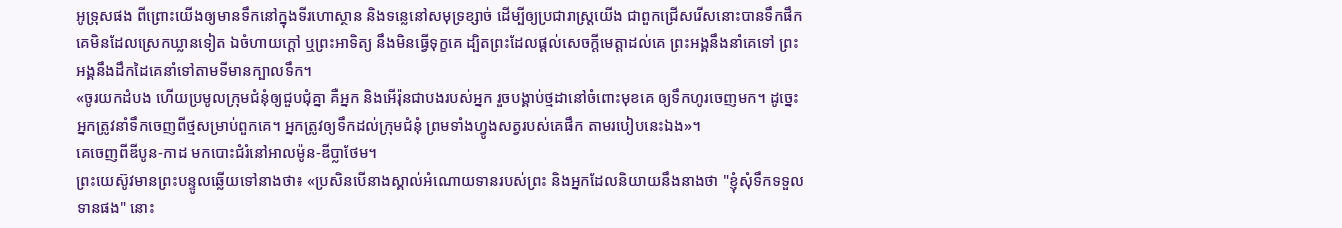អូទ្រុសផង ពីព្រោះយើងឲ្យមានទឹកនៅក្នុងទីរហោស្ថាន និងទន្លេនៅសមុទ្រខ្សាច់ ដើម្បីឲ្យប្រជារាស្ត្រយើង ជាពួកជ្រើសរើសនោះបានទឹកផឹក
គេមិនដែលស្រេកឃ្លានទៀត ឯចំហាយក្តៅ ឬព្រះអាទិត្យ នឹងមិនធ្វើទុក្ខគេ ដ្បិតព្រះដែលផ្តល់សេចក្ដីមេត្តាដល់គេ ព្រះអង្គនឹងនាំគេទៅ ព្រះអង្គនឹងដឹកដៃគេនាំទៅតាមទីមានក្បាលទឹក។
«ចូរយកដំបង ហើយប្រមូលក្រុមជំនុំឲ្យជួបជុំគ្នា គឺអ្នក និងអើរ៉ុនជាបងរបស់អ្នក រួចបង្គាប់ថ្មដានៅចំពោះមុខគេ ឲ្យទឹកហូរចេញមក។ ដូច្នេះ អ្នកត្រូវនាំទឹកចេញពីថ្មសម្រាប់ពួកគេ។ អ្នកត្រូវឲ្យទឹកដល់ក្រុមជំនុំ ព្រមទាំងហ្វូងសត្វរបស់គេផឹក តាមរបៀបនេះឯង»។
គេចេញពីឌីបូន-កាដ មកបោះជំរំនៅអាលម៉ូន-ឌីប្លាថែម។
ព្រះយេស៊ូវមានព្រះបន្ទូលឆ្លើយទៅនាងថា៖ «ប្រសិនបើនាងស្គាល់អំណោយទានរបស់ព្រះ និងអ្នកដែលនិយាយនឹងនាងថា "ខ្ញុំសុំទឹកទទួលទានផង" នោះ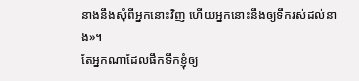នាងនឹងសុំពីអ្នកនោះវិញ ហើយអ្នកនោះនឹងឲ្យទឹករស់ដល់នាង»។
តែអ្នកណាដែលផឹកទឹកខ្ញុំឲ្យ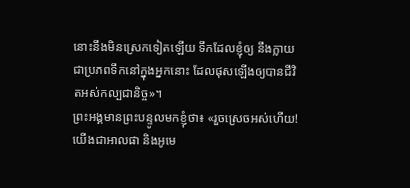នោះនឹងមិនស្រេកទៀតឡើយ ទឹកដែលខ្ញុំឲ្យ នឹងក្លាយជាប្រភពទឹកនៅក្នុងអ្នកនោះ ដែលផុសឡើងឲ្យបានជីវិតអស់កល្បជានិច្ច»។
ព្រះអង្គមានព្រះបន្ទូលមកខ្ញុំថា៖ «រួចស្រេចអស់ហើយ! យើងជាអាលផា និងអូមេ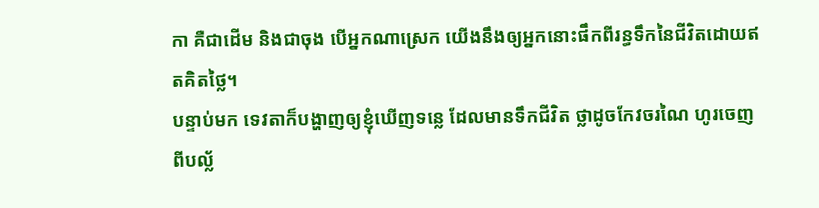កា គឺជាដើម និងជាចុង បើអ្នកណាស្រេក យើងនឹងឲ្យអ្នកនោះផឹកពីរន្ធទឹកនៃជីវិតដោយឥតគិតថ្លៃ។
បន្ទាប់មក ទេវតាក៏បង្ហាញឲ្យខ្ញុំឃើញទន្លេ ដែលមានទឹកជីវិត ថ្លាដូចកែវចរណៃ ហូរចេញពីបល្ល័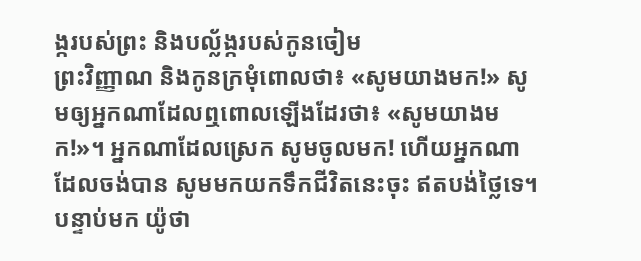ង្ករបស់ព្រះ និងបល្ល័ង្ករបស់កូនចៀម
ព្រះវិញ្ញាណ និងកូនក្រមុំពោលថា៖ «សូមយាងមក!» សូមឲ្យអ្នកណាដែលឮពោលឡើងដែរថា៖ «សូមយាងមក!»។ អ្នកណាដែលស្រេក សូមចូលមក! ហើយអ្នកណាដែលចង់បាន សូមមកយកទឹកជីវិតនេះចុះ ឥតបង់ថ្លៃទេ។
បន្ទាប់មក យ៉ូថា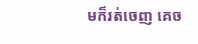មក៏រត់ចេញ គេច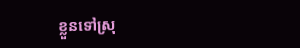ខ្លួនទៅស្រុ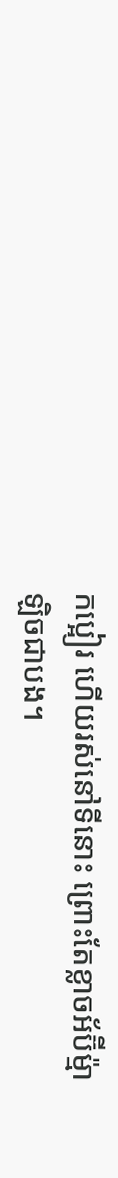កប្អៀរ ហើយរស់នៅទីនោះ ព្រោះតែខ្លាចអ័ប៊ីម៉្មាឡិចជាបង។